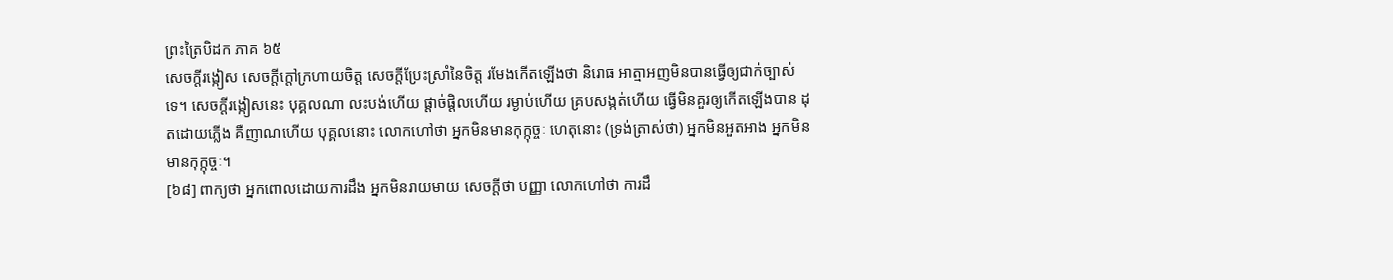ព្រះត្រៃបិដក ភាគ ៦៥
សេចក្តីរង្កៀស សេចក្តីក្តៅក្រហាយចិត្ត សេចក្តីប្រែះស្រាំនៃចិត្ត រមែងកើតឡើងថា និរោធ អាត្មាអញមិនបានធ្វើឲ្យជាក់ច្បាស់ទេ។ សេចក្តីរង្កៀសនេះ បុគ្គលណា លះបង់ហើយ ផ្តាច់ផ្តិលហើយ រម្ងាប់ហើយ គ្របសង្កត់ហើយ ធ្វើមិនគួរឲ្យកើតឡើងបាន ដុតដោយភ្លើង គឺញាណហើយ បុគ្គលនោះ លោកហៅថា អ្នកមិនមានកុក្កុច្ចៈ ហេតុនោះ (ទ្រង់ត្រាស់ថា) អ្នកមិនអួតអាង អ្នកមិនមានកុក្កុច្ចៈ។
[៦៨] ពាក្យថា អ្នកពោលដោយការដឹង អ្នកមិនរាយមាយ សេចក្តីថា បញ្ញា លោកហៅថា ការដឹ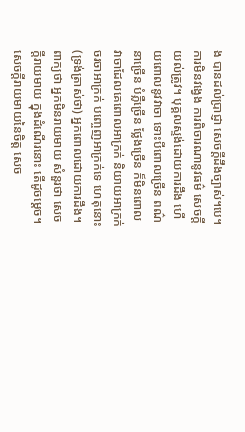ង បានដល់ប្រាជ្ញា សេចក្តីដឹងច្បាស់។បេ។ ការមិនវង្វេង ការពិចារណានូវធម៌ សេចក្តីយល់ត្រូវ។ បុគ្គលស្ទង់ដោយការដឹង ហើយពោលនូវវាចា ទោះបីពោលច្រើន ពណ៌នាច្រើន បំភ្លឺច្រើន ថ្លែងច្រើន ក៏មិនពោលវាចាដែលគេពោលអាក្រក់ និយាយអាក្រក់ ចរចាអាក្រក់ បញ្ចេញអាក្រក់ទេ ហេតុនោះ (ទ្រង់ត្រាស់ថា) អ្នកពោលដោយការដឹង។ ពាក្យថា អ្នកមិនរាយមាយ សំនួរថា សេចក្តីរាយមាយ ក្នុងដំណើរនោះ តើដូចម្តេច។ សេចក្តីរាយមាយនៃចិត្ត សេច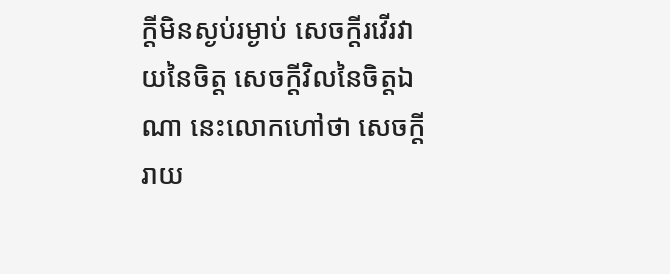ក្តីមិនស្ងប់រម្ងាប់ សេចក្តីរវើរវាយនៃចិត្ត សេចក្តីវិលនៃចិត្តឯណា នេះលោកហៅថា សេចក្តីរាយ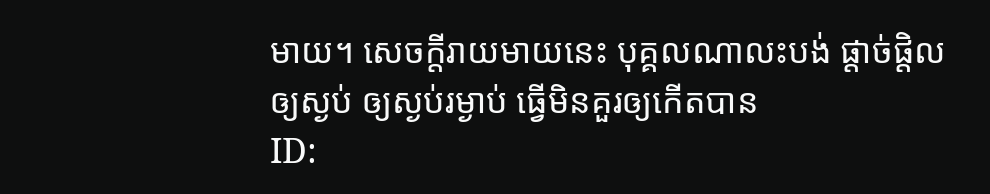មាយ។ សេចក្តីរាយមាយនេះ បុគ្គលណាលះបង់ ផ្តាច់ផ្តិល ឲ្យស្ងប់ ឲ្យស្ងប់រម្ងាប់ ធ្វើមិនគួរឲ្យកើតបាន
ID: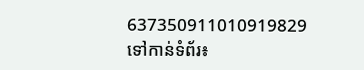637350911010919829
ទៅកាន់ទំព័រ៖